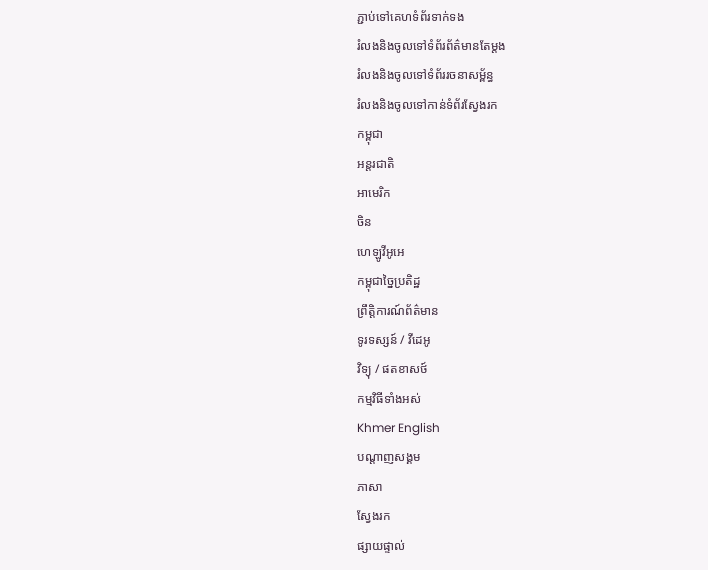ភ្ជាប់ទៅគេហទំព័រទាក់ទង
រំលងនិងចូលទៅទំព័រព័ត៌មានតែម្តង
រំលងនិងចូលទៅទំព័ររចនាសម្ព័ន្ធ
រំលងនិងចូលទៅកាន់ទំព័រស្វែងរក
កម្ពុជា
អន្តរជាតិ
អាមេរិក
ចិន
ហេឡូវីអូអេ
កម្ពុជាច្នៃប្រតិដ្ឋ
ព្រឹត្តិការណ៍ព័ត៌មាន
ទូរទស្សន៍ / វីដេអូ
វិទ្យុ / ផតខាសថ៍
កម្មវិធីទាំងអស់
Khmer English
បណ្តាញសង្គម
ភាសា
ស្វែងរក
ផ្សាយផ្ទាល់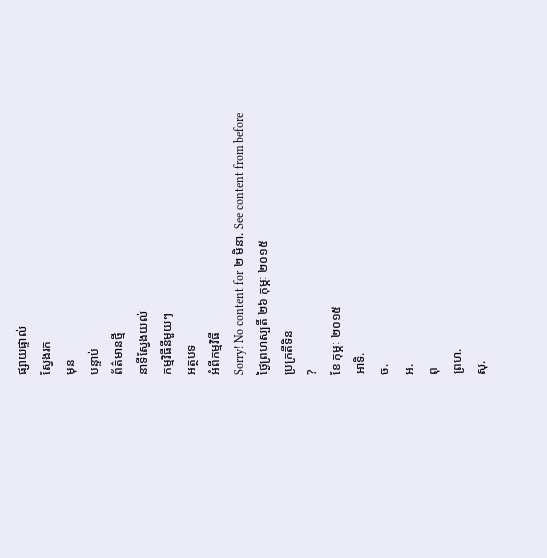ផ្សាយផ្ទាល់
ស្វែងរក
មុន
បន្ទាប់
ព័ត៌មានថ្មី
នាទីស្វែងយល់
កម្មវិធីនីមួយៗ
អត្ថបទ
អំពីកម្មវិធី
Sorry! No content for ២ មិនា. See content from before
ថ្ងៃព្រហស្បតិ៍ ២៦ កុម្ភៈ ២០១៥
ប្រក្រតីទិន
?
ខែ កុម្ភៈ ២០១៥
អាទិ.
ច.
អ.
ពុ
ព្រហ.
សុ.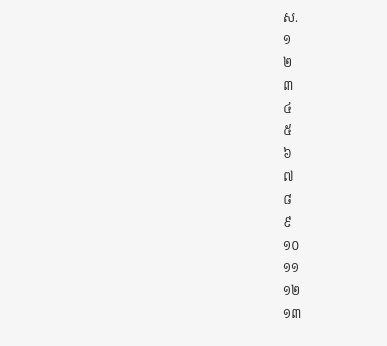ស.
១
២
៣
៤
៥
៦
៧
៨
៩
១០
១១
១២
១៣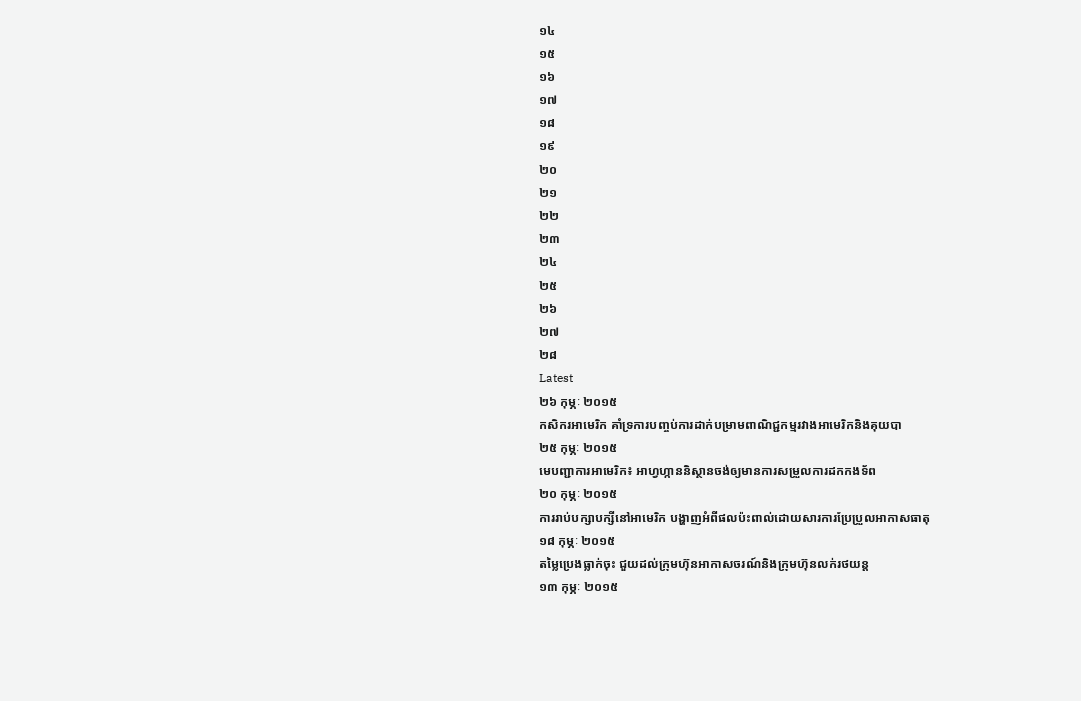១៤
១៥
១៦
១៧
១៨
១៩
២០
២១
២២
២៣
២៤
២៥
២៦
២៧
២៨
Latest
២៦ កុម្ភៈ ២០១៥
កសិករអាមេរិក គាំទ្រការបញ្ចប់ការដាក់បម្រាមពាណិជ្ជកម្មរវាងអាមេរិកនិងគុយបា
២៥ កុម្ភៈ ២០១៥
មេបញ្ជាការអាមេរិក៖ អាហ្វហ្កាននិស្ថានចង់ឲ្យមានការសម្រួលការដកកងទ័ព
២០ កុម្ភៈ ២០១៥
ការរាប់បក្សាបក្សីនៅអាមេរិក បង្ហាញអំពីផលប៉ះពាល់ដោយសារការប្រែប្រួលអាកាសធាតុ
១៨ កុម្ភៈ ២០១៥
តម្លៃប្រេងធ្លាក់ចុះ ជួយដល់ក្រុមហ៊ុនអាកាសចរណ៍និងក្រុមហ៊ុនលក់រថយន្ត
១៣ កុម្ភៈ ២០១៥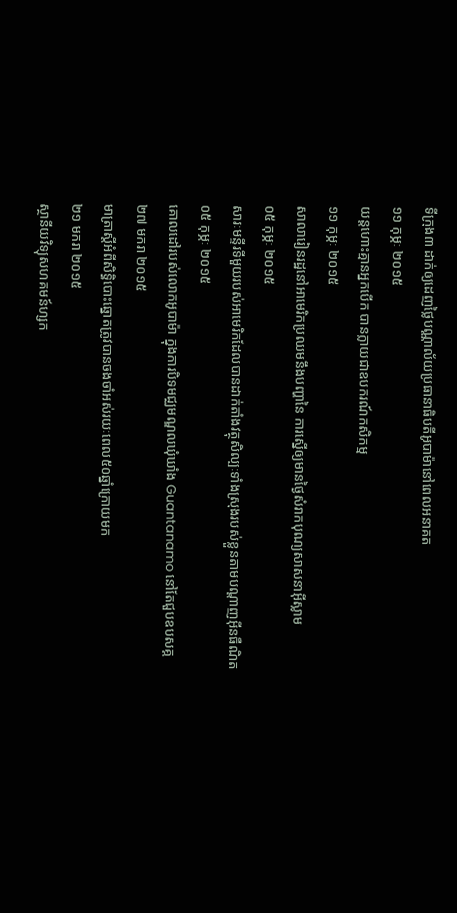ទីក្រុង៣ ដាក់ឲ្យដេញថ្លៃបណ្ណាល័យប្រធានាធិបតីអូបាម៉ានៅពេលអនាគត
១១ កុម្ភៈ ២០១៥
យន្តហោះគ្មានអ្នកបើក បានក្លាយជាឧបករណ៍កសិកម្ម
១១ កុម្ភៈ ២០១៥
សាលារៀនរដ្ឋនៅអាមេរិកប្រឈមនឹងបញ្ហានៃ ការស្នើឲ្យមានថ្ងៃសំរាកបុណ្យសាសនាអ៊ីស្លាម
០៥ កុម្ភៈ ២០១៥
សារៈមន្ទីរទីមួយរបស់អាមេរិកដែលបានដាក់តាំងវត្ថុសិល្បៈទាំងស្រុងរបស់ខ្លួនតាមបណ្តាញអ៊ីនធឺណិត
០៥ កុម្ភៈ ២០១៥
គោលដៅរបស់លោកអូបាម៉ា ក្នុងការបិទមជ្ឈមណ្ឌលឃុំឃាំង Guantanamo នៅតែជួបឧបសគ្គ
២៧ មករា ២០១៥
មាត្រាស្តីអំពីសិទ្ធិបោះឆ្នោតត្រូវបានចងចាំអស់រយៈពេល៥០ឆ្នាំក្រោយមក
២១ មករា ២០១៥
ស្ថានីយវិទ្យុសហគមន៍ហ្សក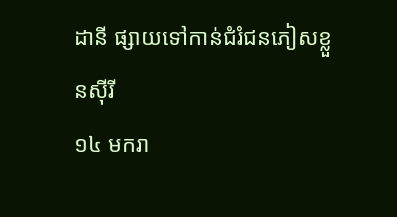ដានី ផ្សាយទៅកាន់ជំរំជនភៀសខ្លួនស៊ីរី
១៤ មករា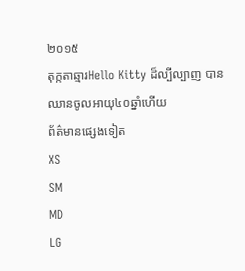២០១៥
តុក្កតាឆ្មារHello Kitty ដ៏ល្បីល្បាញ បានឈានចូលអាយុ៤០ឆ្នាំហើយ
ព័ត៌មានផ្សេងទៀត
XS
SM
MD
LG